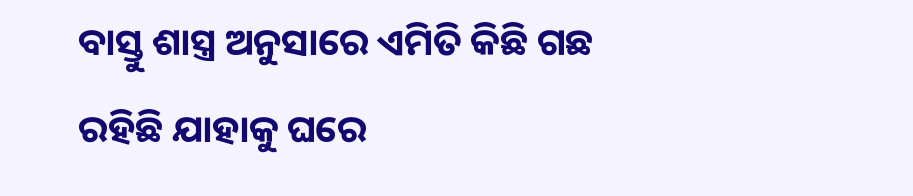ବାସ୍ତୁ ଶାସ୍ତ୍ର ଅନୁସାରେ ଏମିତି କିଛି ଗଛ ରହିଛି ଯାହାକୁ ଘରେ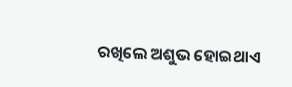ରଖିଲେ ଅଶୁଭ ହୋଇଥାଏ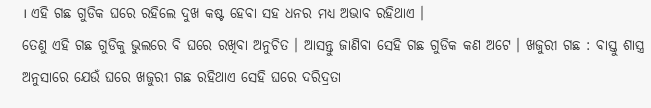। ଏହି ଗଛ ଗୁଡିକ ଘରେ ରହିଲେ ଦୁଖ କଷ୍ଟ ହେବା ସହ ଧନର ମଧ୍ୟ ଅଭାବ ରହିଥାଏ ।
ତେଣୁ ଏହି ଗଛ ଗୁଡିକୁ ଭୁଲରେ ବି ଘରେ ରଖିବା ଅନୁଚିତ । ଆସନ୍ତୁ ଜାଣିବା ସେହି ଗଛ ଗୁଡିକ କଣ ଅଟେ । ଖଜୁରୀ ଗଛ : ବାସ୍ତୁ ଶାସ୍ତ୍ର ଅନୁସାରେ ଯେଉଁ ଘରେ ଖଜୁରୀ ଗଛ ରହିଥାଏ ସେହି ଘରେ ଦରିଦ୍ରତା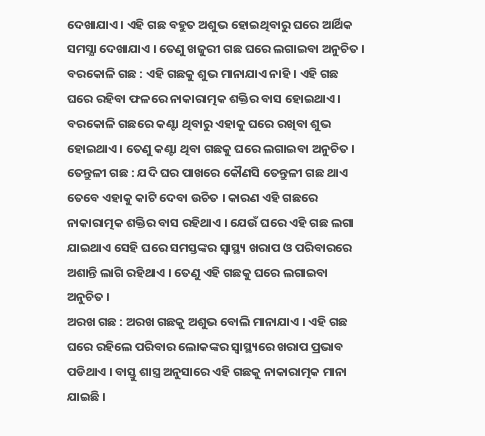ଦେଖାଯାଏ । ଏହି ଗଛ ବହୁତ ଅଶୁଭ ହୋଇଥିବାରୁ ଘରେ ଆର୍ଥିକ ସମସ୍ଯା ଦେଖାଯାଏ । ତେଣୁ ଖଜୁରୀ ଗଛ ଘରେ ଲଗାଇବା ଅନୁଚିତ ।
ବରକୋଳି ଗଛ : ଏହି ଗଛକୁ ଶୁଭ ମାନାଯାଏ ନାହି । ଏହି ଗଛ ଘରେ ରହିବା ଫଳରେ ନାକାରାତ୍ମକ ଶକ୍ତିର ବାସ ହୋଇଥାଏ । ବରକୋଳି ଗଛରେ କଣ୍ଟା ଥିବାରୁ ଏହାକୁ ଘରେ ରଖିବା ଶୁଭ ହୋଇଥାଏ । ତେଣୁ କଣ୍ଟା ଥିବା ଗଛକୁ ଘରେ ଲଗାଇବା ଅନୁଚିତ ।
ତେନ୍ତୁଳୀ ଗଛ : ଯଦି ଘର ପାଖରେ କୌଣସି ତେନ୍ତୁଳୀ ଗଛ ଥାଏ ତେବେ ଏହାକୁ କାଟି ଦେବା ଉଚିତ । କାରଣ ଏହି ଗଛରେ ନାକାରାତ୍ମକ ଶକ୍ତିର ବାସ ରହିଥାଏ । ଯେଉଁ ଘରେ ଏହି ଗଛ ଲଗା ଯାଇଥାଏ ସେହି ଘରେ ସମସ୍ତଙ୍କର ସ୍ୱାସ୍ଥ୍ୟ ଖରାପ ଓ ପରିବାରରେ ଅଶାନ୍ତି ଲାଗି ରହିଥାଏ । ତେଣୁ ଏହି ଗଛକୁ ଘରେ ଲଗାଇବା ଅନୁଚିତ ।
ଅରଖ ଗଛ : ଅରଖ ଗଛକୁ ଅଶୁଭ ବୋଲି ମାନାଯାଏ । ଏହି ଗଛ ଘରେ ରହିଲେ ପରିବାର ଲୋକଙ୍କର ସ୍ୱାସ୍ଥ୍ୟରେ ଖରାପ ପ୍ରଭାବ ପଡିଥାଏ । ବାସ୍ତୁ ଶାସ୍ତ୍ର ଅନୁସାରେ ଏହି ଗଛକୁ ନାକାରାତ୍ମକ ମାନା ଯାଇଛି ।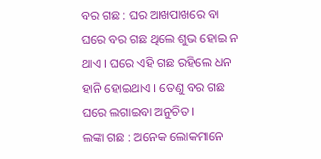ବର ଗଛ : ଘର ଆଖପାଖରେ ବା ଘରେ ବର ଗଛ ଥିଲେ ଶୁଭ ହୋଇ ନ ଥାଏ । ଘରେ ଏହି ଗଛ ରହିଲେ ଧନ ହାନି ହୋଇଥାଏ । ତେଣୁ ବର ଗଛ ଘରେ ଲଗାଇବା ଅନୁଚିତ ।
ଲଙ୍କା ଗଛ : ଅନେକ ଲୋକମାନେ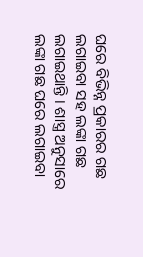ଘରେ ବିଭିନ୍ନ ପ୍ରକାରର ଗଛ ଲଗାଇବା ସହ ଲଙ୍କା ଗଛ ଲଗାଇଥାନ୍ତି । ଶାସ୍ତ୍ର ଅନୁସାରେ ଲଙ୍କା ଗଛ ଘରେ ଲଗାଇବା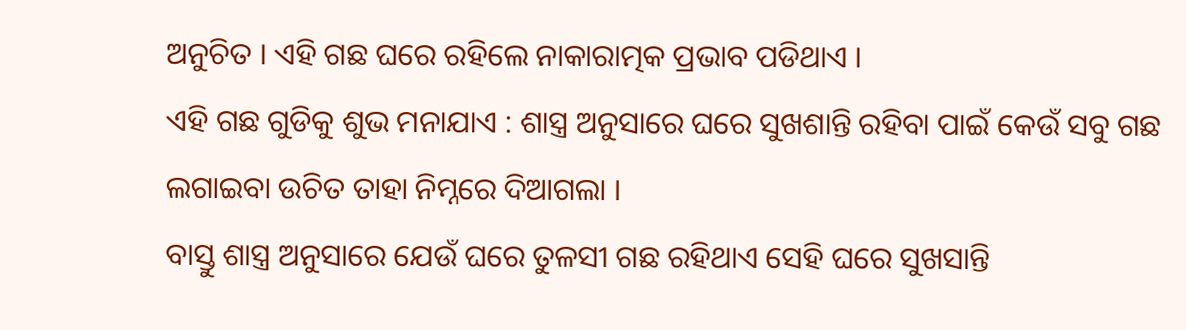ଅନୁଚିତ । ଏହି ଗଛ ଘରେ ରହିଲେ ନାକାରାତ୍ମକ ପ୍ରଭାବ ପଡିଥାଏ ।
ଏହି ଗଛ ଗୁଡିକୁ ଶୁଭ ମନାଯାଏ : ଶାସ୍ତ୍ର ଅନୁସାରେ ଘରେ ସୁଖଶାନ୍ତି ରହିବା ପାଇଁ କେଉଁ ସବୁ ଗଛ ଲଗାଇବା ଉଚିତ ତାହା ନିମ୍ନରେ ଦିଆଗଲା ।
ବାସ୍ତୁ ଶାସ୍ତ୍ର ଅନୁସାରେ ଯେଉଁ ଘରେ ତୁଳସୀ ଗଛ ରହିଥାଏ ସେହି ଘରେ ସୁଖସାନ୍ତି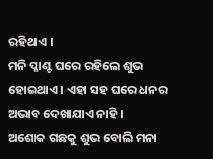ରହିଥାଏ ।
ମନି ପ୍ଳାଣ୍ଟ ଘରେ ରହିଲେ ଶୁଭ ହୋଇଥାଏ । ଏହା ସହ ଘରେ ଧନର ଅଭାବ ଦେଖାଯାଏ ନାହି ।
ଅଶୋକ ଗଛକୁ ଶୁଭ ବୋଲି ମନା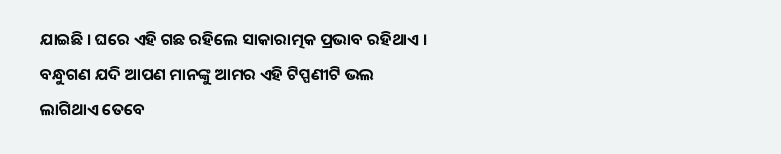ଯାଇଛି । ଘରେ ଏହି ଗଛ ରହିଲେ ସାକାରାତ୍ମକ ପ୍ରଭାବ ରହିଥାଏ ।
ବନ୍ଧୁଗଣ ଯଦି ଆପଣ ମାନଙ୍କୁ ଆମର ଏହି ଟିପ୍ପଣୀଟି ଭଲ ଲାଗିଥାଏ ତେବେ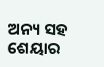ଅନ୍ୟ ସହ ଶେୟାର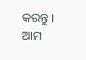କରନ୍ତୁ । ଆମ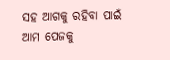ସହ ଆଗକୁ ରହିବା ପାଇଁ ଆମ ପେଜକୁ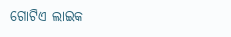ଗୋଟିଏ ଲାଇକ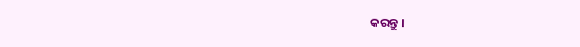କରନ୍ତୁ ।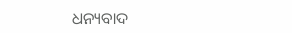ଧନ୍ୟବାଦ